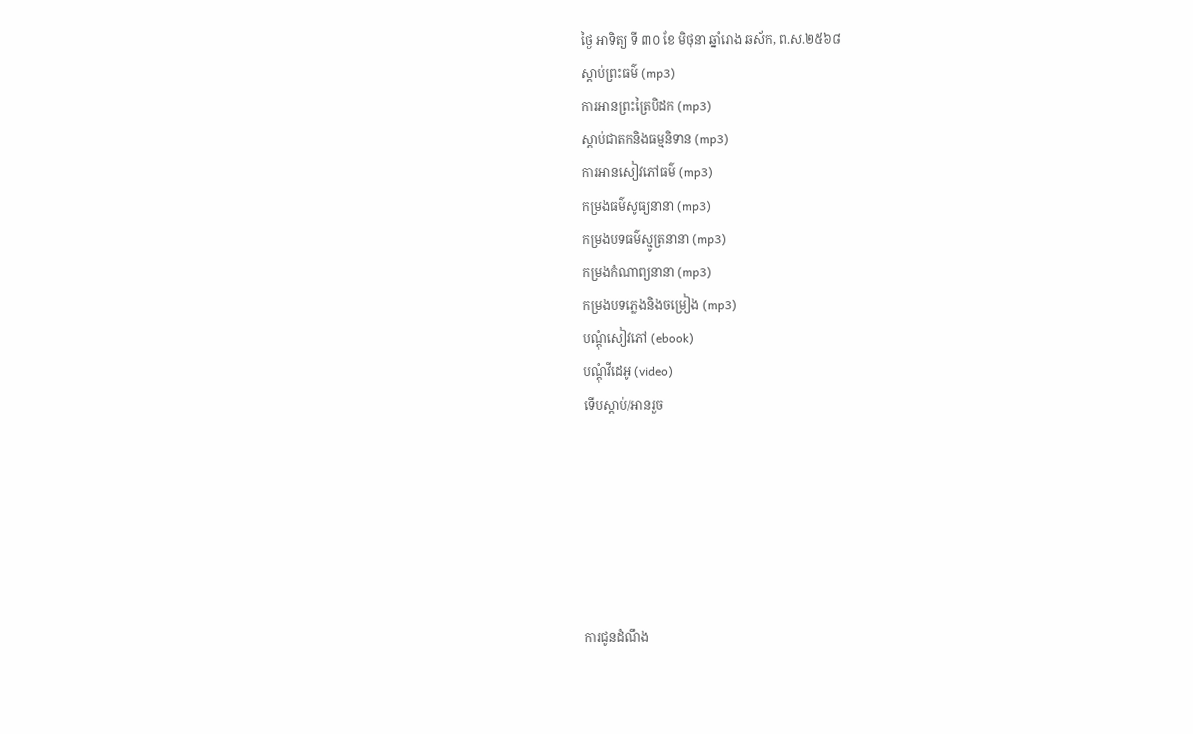ថ្ងៃ អាទិត្យ ទី ៣០ ខែ មិថុនា ឆ្នាំរោង ឆស័ក, ព.ស.២៥៦៨
ស្តាប់ព្រះធម៌ (mp3)
ការអានព្រះត្រៃបិដក (mp3)
ស្តាប់ជាតកនិងធម្មនិទាន (mp3)
ការអានសៀវភៅធម៌ (mp3)
កម្រងធម៌សូធ្យនានា (mp3)
កម្រងបទធម៌ស្មូត្រនានា (mp3)
កម្រងកំណាព្យនានា (mp3)
កម្រងបទភ្លេងនិងចម្រៀង (mp3)
បណ្តុំសៀវភៅ (ebook)
បណ្តុំវីដេអូ (video)
ទើបស្តាប់/អានរួច






ការជូនដំណឹង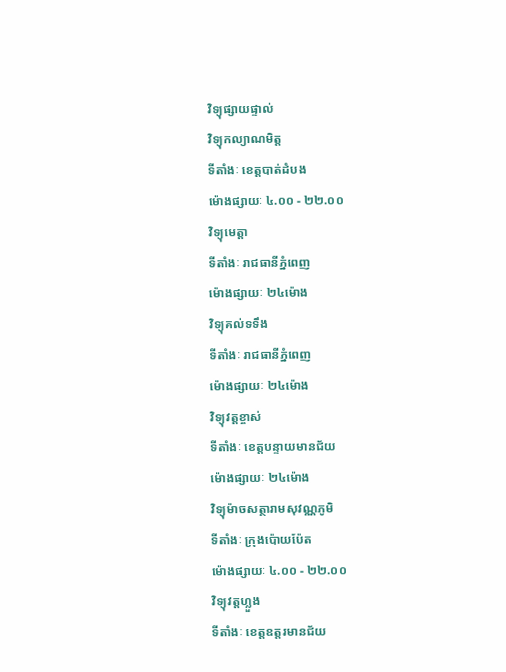វិទ្យុផ្សាយផ្ទាល់
វិទ្យុកល្យាណមិត្ត
ទីតាំងៈ ខេត្តបាត់ដំបង
ម៉ោងផ្សាយៈ ៤.០០ - ២២.០០
វិទ្យុមេត្តា
ទីតាំងៈ រាជធានីភ្នំពេញ
ម៉ោងផ្សាយៈ ២៤ម៉ោង
វិទ្យុគល់ទទឹង
ទីតាំងៈ រាជធានីភ្នំពេញ
ម៉ោងផ្សាយៈ ២៤ម៉ោង
វិទ្យុវត្តខ្ចាស់
ទីតាំងៈ ខេត្តបន្ទាយមានជ័យ
ម៉ោងផ្សាយៈ ២៤ម៉ោង
វិទ្យុម៉ាចសត្ថារាមសុវណ្ណភូមិ
ទីតាំងៈ ក្រុងប៉ោយប៉ែត
ម៉ោងផ្សាយៈ ៤.០០ - ២២.០០
វិទ្យុវត្តហ្លួង
ទីតាំងៈ ខេត្តឧត្តរមានជ័យ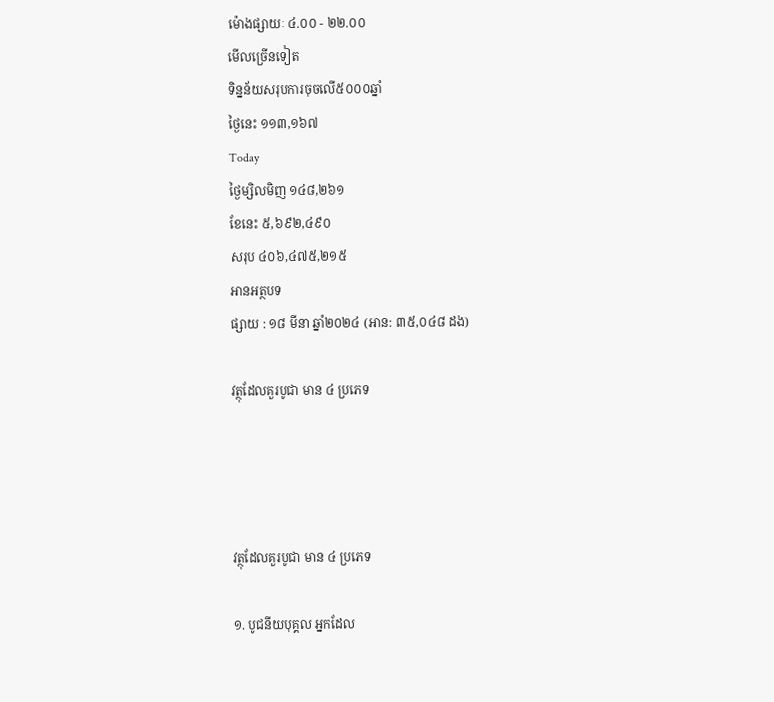ម៉ោងផ្សាយៈ ៤.០០ - ២២.០០
មើលច្រើនទៀត
ទិន្នន័យសរុបការចុចលើ៥០០០ឆ្នាំ
ថ្ងៃនេះ ១១៣,១៦៧
Today
ថ្ងៃម្សិលមិញ ១៤៨,២៦១
ខែនេះ ៥,៦៩២,៤៩០
សរុប ៤០៦,៤៧៥,២១៥
អានអត្ថបទ
ផ្សាយ : ១៨ មីនា ឆ្នាំ២០២៤ (អាន: ៣៥,០៤៨ ដង)

វត្ថុដែលគួរបូជា មាន ៤ ប្រភេទ




វត្ថុដែលគួរបូជា មាន ៤ ប្រភេទ

១. បូជនីយបុគ្គល អ្នកដែល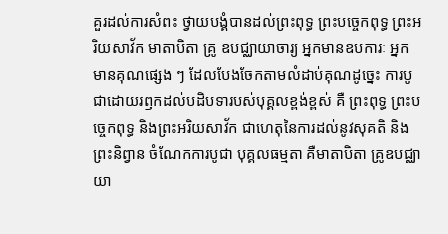គួរដល់ការសំពះ ថ្វាយបង្គំបានដល់ព្រះពុទ្ធ ព្រះបច្ចេកពុទ្ធ ព្រះអរិយសាវ័ក មាតាបិតា គ្រូ ឧបជ្ឈាយាចារ្យ អ្នកមានឧបការៈ អ្នកមានគុណផ្សេង ៗ ដែលបែងចែកតាមលំដាប់គុណដូច្នេះ ការបូជាដោយរឭកដល់បដិបទារបស់បុគ្គលខ្ពង់ខ្ពស់ គឺ ព្រះពុទ្ធ ព្រះបច្ចេកពុទ្ធ និងព្រះអរិយសាវ័ក ជាហេតុនៃការដល់នូវសុគតិ និងព្រះនិព្វាន ចំណែកការបូជា បុគ្គលធម្មតា គឺមាតាបិតា គ្រូឧបជ្ឈាយា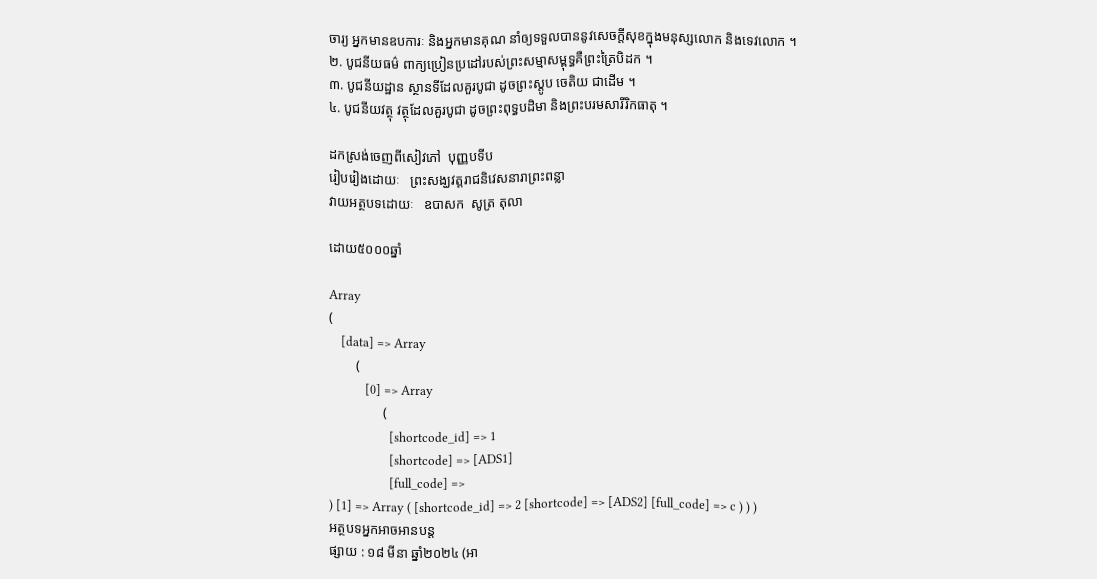ចារ្យ អ្នកមានឧបការៈ និងអ្នកមានគុណ នាំឲ្យទទួលបាននូវសេចក្តីសុខក្នុងមនុស្សលោក និងទេវលោក ។
២. បូជនីយធម៌ ពាក្យប្រៀនប្រដៅរបស់ព្រះសម្មាសម្ពុទ្ធគឺព្រះត្រៃបិដក ។
៣. បូជនីយដ្ឋាន ស្ថានទីដែលគួរបូជា ដូចព្រះស្តូប ចេតិយ ជាដើម ។
៤. បូជនីយវត្ថុ វត្ថុដែលគួរបូជា ដូចព្រះពុទ្ធបដិមា និងព្រះបរមសារីរិកធាតុ ។

ដកស្រង់ចេញពីសៀវភៅ  បុញ្ញបទីប
រៀបរៀងដោយៈ   ព្រះសង្ឃវត្តរាជនិវេសនារាព្រះពន្លា
វាយអត្ថបទដោយៈ   ឧបាសក  សូត្រ តុលា

ដោយ៥០០០ឆ្នាំ

Array
(
    [data] => Array
        (
            [0] => Array
                (
                    [shortcode_id] => 1
                    [shortcode] => [ADS1]
                    [full_code] =>
) [1] => Array ( [shortcode_id] => 2 [shortcode] => [ADS2] [full_code] => c ) ) )
អត្ថបទអ្នកអាចអានបន្ត
ផ្សាយ : ១៨ មីនា ឆ្នាំ២០២៤ (អា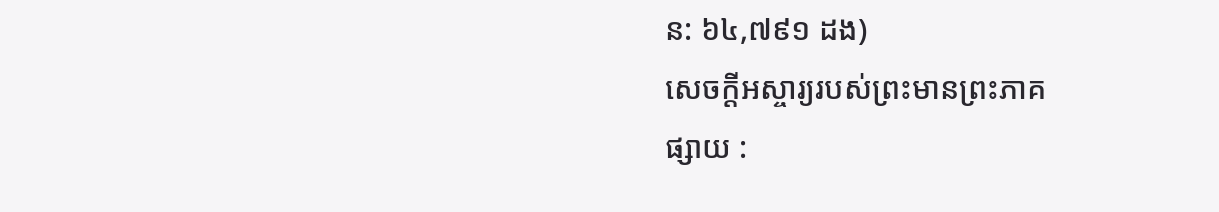ន: ៦៤,៧៩១ ដង)
សេចក្តីអស្ចារ្យរបស់ព្រះមានព្រះភាគ
ផ្សាយ :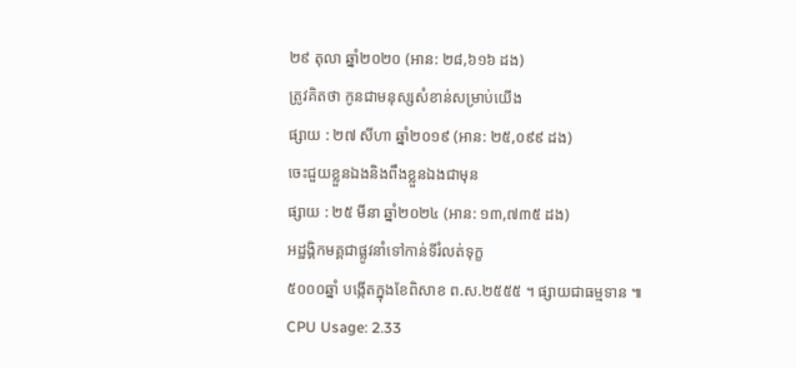២៩ តុលា ឆ្នាំ២០២០ (អាន: ២៨,៦១៦ ដង)
ត្រូវគិតថា កូនជាមនុស្សសំខាន់សម្រាប់យើង
ផ្សាយ : ២៧ សីហា ឆ្នាំ២០១៩ (អាន: ២៥,០៩៩ ដង)
ចេះជួយខ្លួនឯងនិងពឹងខ្លួនឯងជាមុន
ផ្សាយ : ២៥ មីនា ឆ្នាំ២០២៤ (អាន: ១៣,៧៣៥ ដង)
អដ្ឋង្គិកមគ្គជាផ្លូវនាំទៅកាន់ទីរំលត់ទុក្ខ
៥០០០ឆ្នាំ បង្កើតក្នុងខែពិសាខ ព.ស.២៥៥៥ ។ ផ្សាយជាធម្មទាន ៕
CPU Usage: 2.33